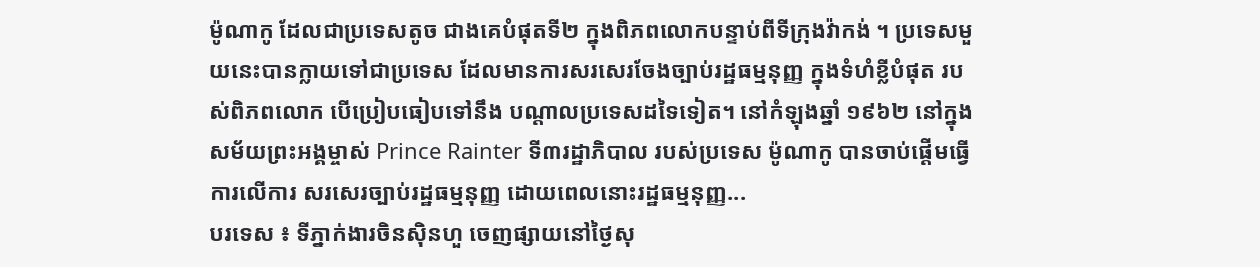ម៉ូណាកូ ដែលជាប្រទេសតូច ជាងគេបំផុតទី២ ក្នុងពិភពលោកបន្ទាប់ពីទីក្រុងវ៉ាកង់ ។ ប្រទេសមួយនេះបានក្លាយទៅជាប្រទេស ដែលមានការសរសេរចែងច្បាប់រដ្ឋធម្មនុញ្ញ ក្នុងទំហំខ្លីបំផុត របស់ពិភពលោក បើប្រៀបធៀបទៅនឹង បណ្តាលប្រទេសដទៃទៀត។ នៅកំឡុងឆ្នាំ ១៩៦២ នៅក្នុងសម័យព្រះអង្គម្ចាស់ Prince Rainter ទី៣រដ្ឋាភិបាល របស់ប្រទេស ម៉ូណាកូ បានចាប់ផ្តើមធ្វើការលើការ សរសេរច្បាប់រដ្ឋធម្មនុញ្ញ ដោយពេលនោះរដ្ឋធម្មនុញ្ញ...
បរទេស ៖ ទីភ្នាក់ងារចិនស៊ិនហួ ចេញផ្សាយនៅថ្ងៃសុ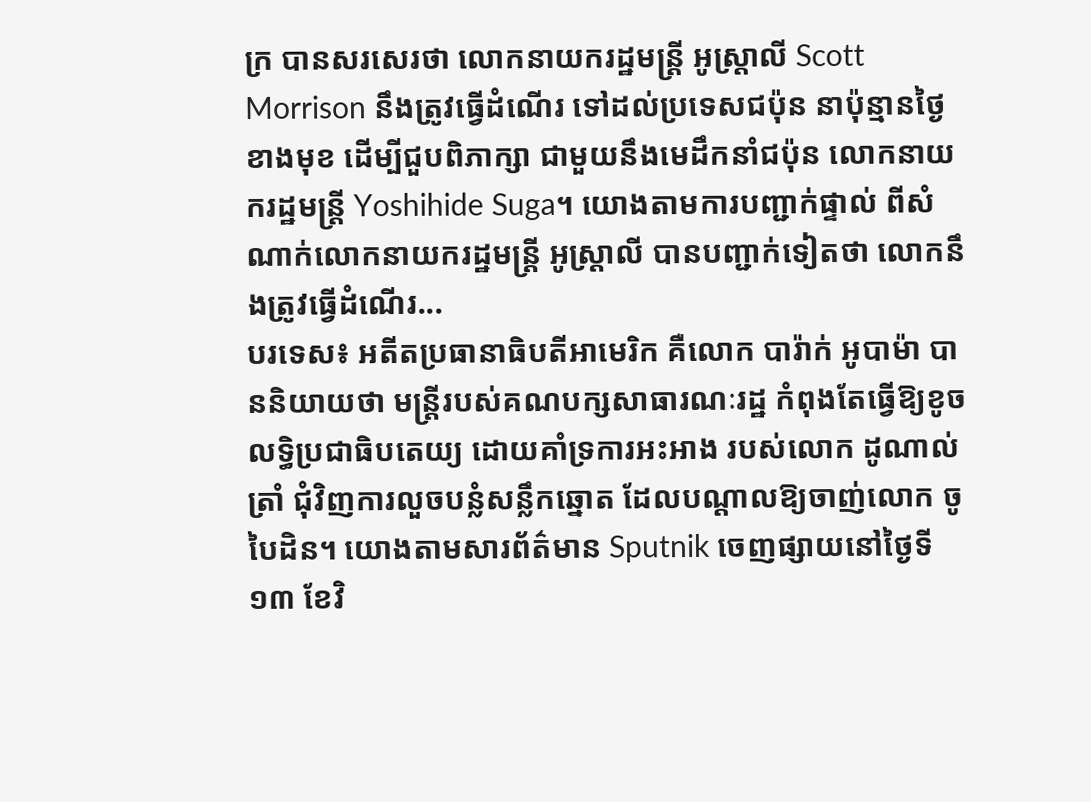ក្រ បានសរសេរថា លោកនាយករដ្ឋមន្ត្រី អូស្ត្រាលី Scott Morrison នឹងត្រូវធ្វើដំណើរ ទៅដល់ប្រទេសជប៉ុន នាប៉ុន្មានថ្ងៃខាងមុខ ដើម្បីជួបពិភាក្សា ជាមួយនឹងមេដឹកនាំជប៉ុន លោកនាយករដ្ឋមន្ត្រី Yoshihide Suga។ យោងតាមការបញ្ជាក់ផ្ទាល់ ពីសំណាក់លោកនាយករដ្ឋមន្ត្រី អូស្ត្រាលី បានបញ្ជាក់ទៀតថា លោកនឹងត្រូវធ្វើដំណើរ...
បរទេស៖ អតីតប្រធានាធិបតីអាមេរិក គឺលោក បារ៉ាក់ អូបាម៉ា បាននិយាយថា មន្រ្តីរបស់គណបក្សសាធារណៈរដ្ឋ កំពុងតែធ្វើឱ្យខូចលទ្ធិប្រជាធិបតេយ្យ ដោយគាំទ្រការអះអាង របស់លោក ដូណាល់ ត្រាំ ជុំវិញការលួចបន្លំសន្លឹកឆ្នោត ដែលបណ្តាលឱ្យចាញ់លោក ចូ បៃដិន។ យោងតាមសារព័ត៌មាន Sputnik ចេញផ្សាយនៅថ្ងៃទី១៣ ខែវិ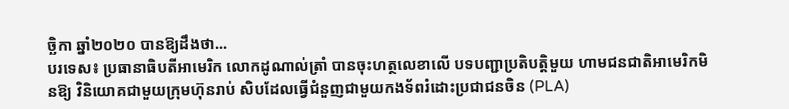ច្ឆិកា ឆ្នាំ២០២០ បានឱ្យដឹងថា...
បរទេស៖ ប្រធានាធិបតីអាមេរិក លោកដូណាល់ត្រាំ បានចុះហត្ថលេខាលើ បទបញ្ជាប្រតិបត្តិមួយ ហាមជនជាតិអាមេរិកមិនឱ្យ វិនិយោគជាមួយក្រុមហ៊ុនរាប់ សិបដែលធ្វើជំនួញជាមួយកងទ័ពរំដោះប្រជាជនចិន (PLA)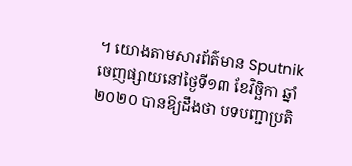។ យោងតាមសារព័ត៌មាន Sputnik ចេញផ្សាយនៅថ្ងៃទី១៣ ខែវិច្ឆិកា ឆ្នាំ២០២០ បានឱ្យដឹងថា បទបញ្ជាប្រតិ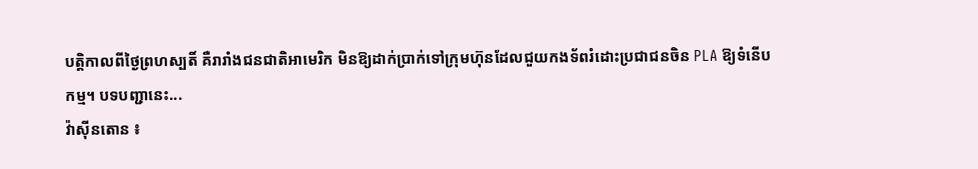បត្តិកាលពីថ្ងៃព្រហស្បតិ៍ គឺរារាំងជនជាតិអាមេរិក មិនឱ្យដាក់ប្រាក់ទៅក្រុមហ៊ុនដែលជួយកងទ័ពរំដោះប្រជាជនចិន PLA ឱ្យទំនើបកម្ម។ បទបញ្ជានេះ...
វ៉ាស៊ីនតោន ៖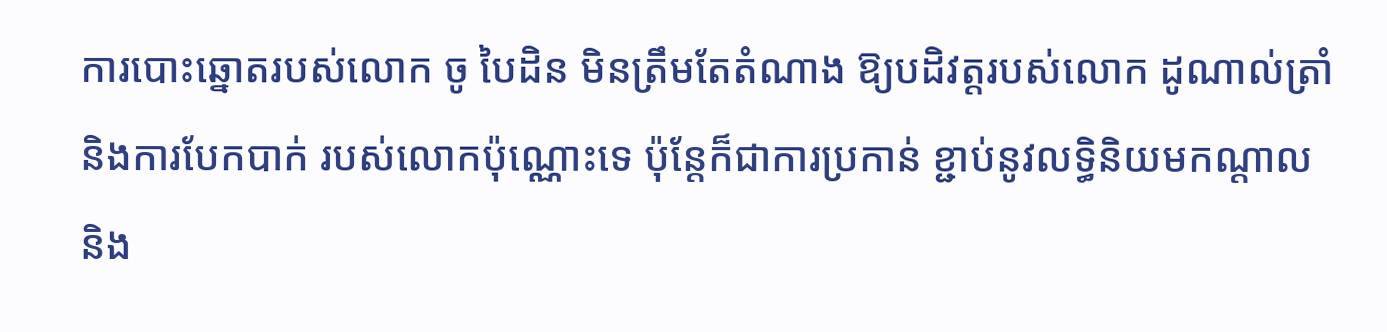ការបោះឆ្នោតរបស់លោក ចូ បៃដិន មិនត្រឹមតែតំណាង ឱ្យបដិវត្តរបស់លោក ដូណាល់ត្រាំ និងការបែកបាក់ របស់លោកប៉ុណ្ណោះទេ ប៉ុន្តែក៏ជាការប្រកាន់ ខ្ជាប់នូវលទ្ធិនិយមកណ្តាល និង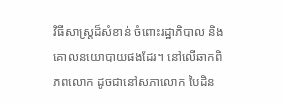វិធីសាស្រ្តដ៏សំខាន់ ចំពោះរដ្ឋាភិបាល និងគោលនយោបាយផងដែរ។ នៅលើឆាកពិភពលោក ដូចជានៅសភាលោក បៃដិន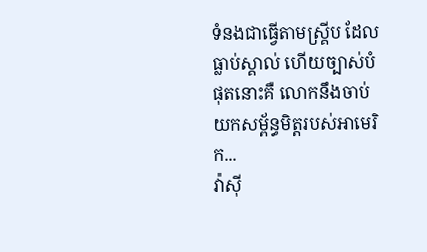ទំនងជាធ្វើតាមស្គ្រីប ដែលធ្លាប់ស្គាល់ ហើយច្បាស់បំផុតនោះគឺ លោកនឹងចាប់យកសម្ព័ន្ធមិត្តរបស់អាមេរិក...
វ៉ាស៊ី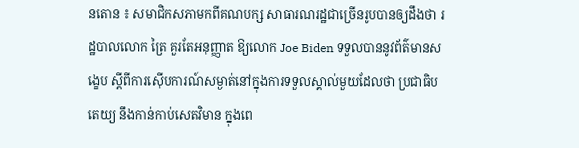នតោន ៖ សមាជិកសភាមកពីគណបក្ស សាធារណរដ្ឋជាច្រើនរូបបានឲ្យដឹងថា រដ្ឋបាលលោក ត្រៃ គួរតែអនុញ្ញាត ឱ្យលោក Joe Biden ទទួលបាននូវព័ត៌មានសង្ខេប ស្តីពីការស៊ើបការណ៍សម្ងាត់នៅក្នុងការទទួលស្គាល់មួយដែលថា ប្រជាធិបតេយ្យ នឹងកាន់កាប់សេតវិមាន ក្នុងពេ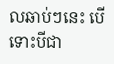លឆាប់ៗនេះ បើទោះបីជា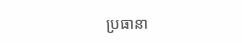ប្រធានា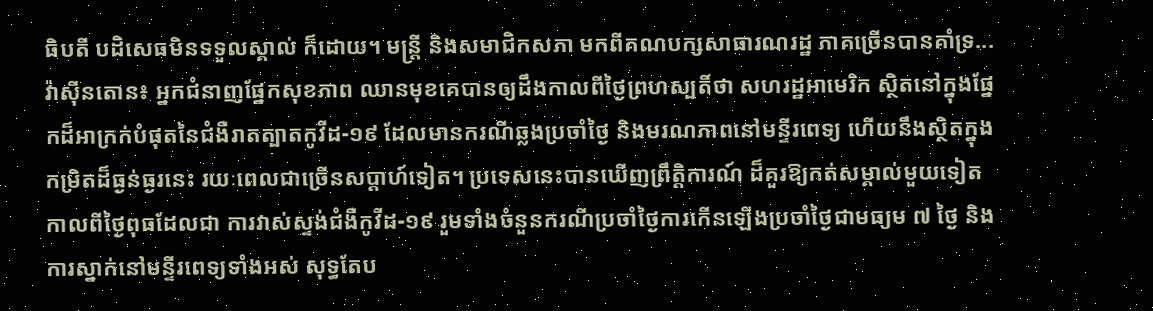ធិបតី បដិសេធមិនទទួលស្គាល់ ក៏ដោយ។ មន្ត្រី និងសមាជិកសភា មកពីគណបក្សសាធារណរដ្ឋ ភាគច្រើនបានគាំទ្រ...
វ៉ាស៊ីនតោន៖ អ្នកជំនាញផ្នែកសុខភាព ឈានមុខគេបានឲ្យដឹងកាលពីថ្ងៃព្រហស្បតិ៍ថា សហរដ្ឋអាមេរិក ស្ថិតនៅក្នុងផ្នែកដ៏អាក្រក់បំផុតនៃជំងឺរាតត្បាតកូវីដ-១៩ ដែលមានករណីឆ្លងប្រចាំថ្ងៃ និងមរណភាពនៅមន្ទីរពេទ្យ ហើយនឹងស្ថិតក្នុងកម្រិតដ៏ធ្ងន់ធ្ងរនេះ រយៈពេលជាច្រើនសប្តាហ៍ទៀត។ ប្រទេសនេះបានឃើញព្រឹត្តិការណ៍ ដ៏គួរឱ្យកត់សម្គាល់មួយទៀត កាលពីថ្ងៃពុធដែលជា ការវាស់ស្ទង់ជំងឺកូវីដ-១៩ រួមទាំងចំនួនករណីប្រចាំថ្ងៃការកើនឡើងប្រចាំថ្ងៃជាមធ្យម ៧ ថ្ងៃ និងការស្នាក់នៅមន្ទីរពេទ្យទាំងអស់ សុទ្ធតែប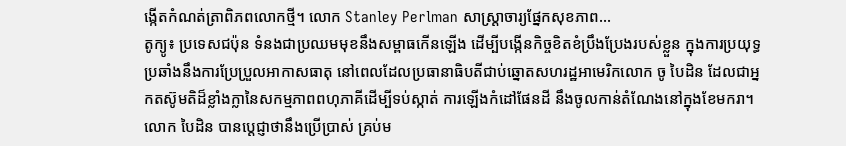ង្កើតកំណត់ត្រាពិភពលោកថ្មី។ លោក Stanley Perlman សាស្ត្រាចារ្យផ្នែកសុខភាព...
តូក្យូ៖ ប្រទេសជប៉ុន ទំនងជាប្រឈមមុខនឹងសម្ពាធកើនឡើង ដើម្បីបង្កើនកិច្ចខិតខំប្រឹងប្រែងរបស់ខ្លួន ក្នុងការប្រយុទ្ធប្រឆាំងនឹងការប្រែប្រួលអាកាសធាតុ នៅពេលដែលប្រធានាធិបតីជាប់ឆ្នោតសហរដ្ឋអាមេរិកលោក ចូ បៃដិន ដែលជាអ្នកតស៊ូមតិដ៏ខ្លាំងក្លានៃសកម្មភាពពហុភាគីដើម្បីទប់ស្កាត់ ការឡើងកំដៅផែនដី នឹងចូលកាន់តំណែងនៅក្នុងខែមករា។ លោក បៃដិន បានប្តេជ្ញាថានឹងប្រើប្រាស់ គ្រប់ម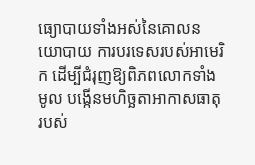ធ្យោបាយទាំងអស់នៃគោលនយោបាយ ការបរទេសរបស់អាមេរិក ដើម្បីជំរុញឱ្យពិភពលោកទាំងមូល បង្កើនមហិច្ឆតាអាកាសធាតុរបស់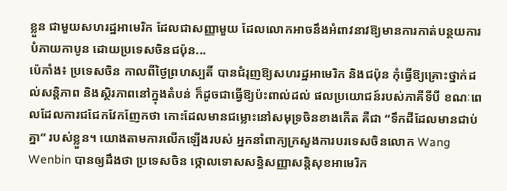ខ្លួន ជាមួយសហរដ្ឋអាមេរិក ដែលជាសញ្ញាមួយ ដែលលោកអាចនឹងអំពាវនាវឱ្យមានការកាត់បន្ថយការបំភាយកាបូន ដោយប្រទេសចិនជប៉ុន...
ប៉េកាំង៖ ប្រទេសចិន កាលពីថ្ងៃព្រហស្បតិ៍ បានជំរុញឱ្យសហរដ្ឋអាមេរិក និងជប៉ុន កុំធ្វើឱ្យគ្រោះថ្នាក់ដល់សន្តិភាព និងស្ថិរភាពនៅក្នុងតំបន់ ក៏ដូចជាធ្វើឱ្យប៉ះពាល់ដល់ ផលប្រយោជន៍របស់ភាគីទីបី ខណៈពេលដែលការជជែកវែកញែកថា កោះដែលមានជម្លោះនៅសមុទ្រចិនខាងកើត គឺជា “ទឹកដីដែលមានជាប់គ្នា” របស់ខ្លួន។ យោងតាមការលើកឡើងរបស់ អ្នកនាំពាក្យក្រសួងការបរទេសចិនលោក Wang Wenbin បានឲ្យដឹងថា ប្រទេសចិន ថ្កោលទោសសន្ធិសញ្ញាសន្តិសុខអាមេរិក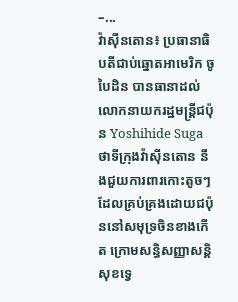–...
វ៉ាស៊ីនតោន៖ ប្រធានាធិបតីជាប់ឆ្នោតអាមេរិក ចូ បៃដិន បានធានាដល់លោកនាយករដ្ឋមន្រ្តីជប៉ុន Yoshihide Suga ថាទីក្រុងវ៉ាស៊ីនតោន នឹងជួយការពារកោះតូចៗ ដែលគ្រប់គ្រងដោយជប៉ុននៅសមុទ្រចិនខាងកើត ក្រោមសន្ធិសញ្ញាសន្តិសុខទ្វេ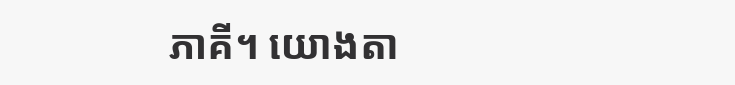ភាគី។ យោងតា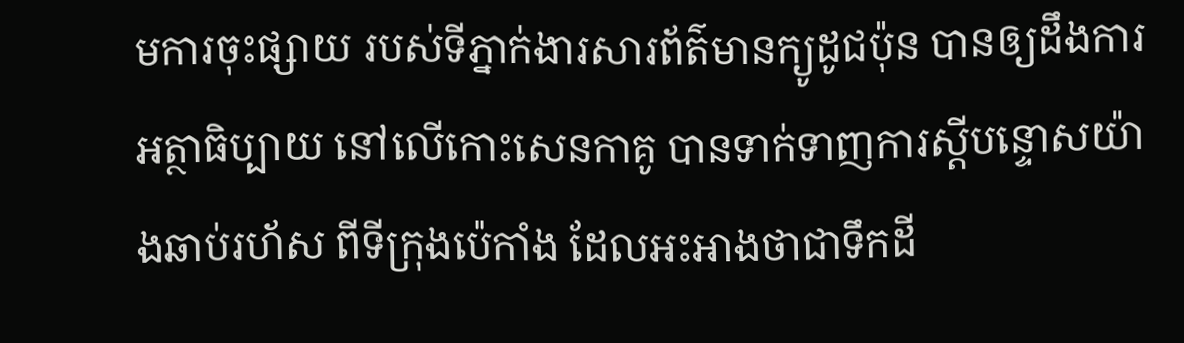មការចុះផ្សាយ របស់ទីភ្នាក់ងារសារព័ត៌មានក្យូដូជប៉ុន បានឲ្យដឹងការអត្ថាធិប្បាយ នៅលើកោះសេនកាគូ បានទាក់ទាញការស្តីបន្ទោសយ៉ាងឆាប់រហ័ស ពីទីក្រុងប៉េកាំង ដែលអះអាងថាជាទឹកដី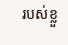របស់ខ្លួ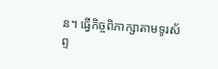ន។ ធ្វើកិច្ចពិភាក្សាតាមទូរស័ព្ទ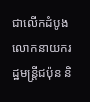ជាលើកដំបូងលោកនាយករដ្ឋមន្រ្តីជប៉ុន និ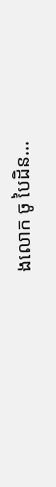ងលោក ចូ បៃដិន...